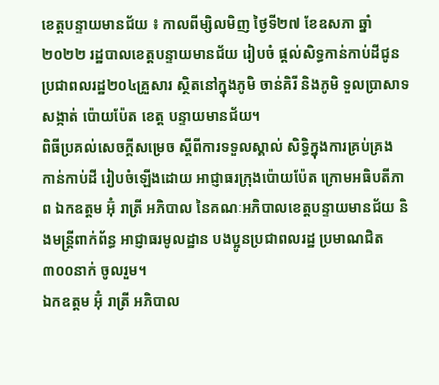ខេត្តបន្ទាយមានជ័យ ៖ កាលពីម្សិលមិញ ថ្ងៃទី២៧ ខែឧសភា ឆ្នាំ២០២២ រដ្ឋបាលខេត្តបន្ទាយមានជ័យ រៀបចំ ផ្តល់សិទ្ធកាន់កាប់ដីជូនប្រជាពលរដ្ឋ២០៤គ្រួសារ ស្ថិតនៅក្នុងភូមិ ចាន់គិរី និងភូមិ ទួលប្រាសាទ សង្កាត់ ប៉ោយប៉ែត ខេត្ត បន្ទាយមានជ័យ។
ពិធីប្រគល់សេចក្តីសម្រេច ស្ដីពីការទទួលស្គាល់ សិទ្ធិក្នុងការគ្រប់គ្រង កាន់កាប់ដី រៀបចំឡើងដោយ អាជ្ញាធរក្រុងប៉ោយប៉ែត ក្រោមអធិបតីភាព ឯកឧត្តម អ៊ុំ រាត្រី អភិបាល នៃគណៈអភិបាលខេត្តបន្ទាយមានជ័យ និងមន្ត្រីពាក់ព័ន្ធ អាជ្ញាធរមូលដ្ឋាន បងប្អូនប្រជាពលរដ្ឋ ប្រមាណជិត៣០០នាក់ ចូលរួម។
ឯកឧត្តម អ៊ុំ រាត្រី អភិបាល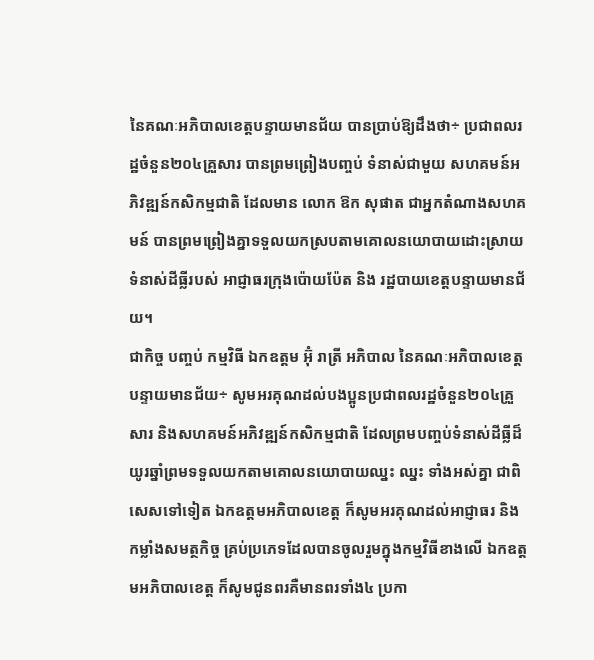នៃគណៈអភិបាលខេត្តបន្ទាយមានជ័យ បានប្រាប់ឱ្យដឹងថា÷ ប្រជាពលរដ្ឋចំនួន២០៤គ្រួសារ បានព្រមព្រៀងបញ្ចប់ ទំនាស់ជាមួយ សហគមន៍អភិវឌ្ឍន៍កសិកម្មជាតិ ដែលមាន លោក ឱក សុផាត ជាអ្នកតំណាងសហគមន៍ បានព្រមព្រៀងគ្នាទទួលយកស្របតាមគោលនយោបាយដោះស្រាយទំនាស់ដីធ្លីរបស់ អាជ្ញាធរក្រុងប៉ោយប៉ែត និង រដ្ឋបាយខេត្តបន្ទាយមានជ័យ។
ជាកិច្ច បញ្ចប់ កម្មវិធី ឯកឧត្តម អ៊ុំ រាត្រី អភិបាល នៃគណៈអភិបាលខេត្តបន្ទាយមានជ័យ÷ សូមអរគុណដល់បងប្អូនប្រជាពលរដ្ឋចំនួន២០៤គ្រួសារ និងសហគមន៍អភិវឌ្ឍន៍កសិកម្មជាតិ ដែលព្រមបញ្ចប់ទំនាស់ដីធ្លីដ៏យូរឆ្នាំព្រមទទួលយកតាមគោលនយោបាយឈ្នះ ឈ្នះ ទាំងអស់គ្នា ជាពិសេសទៅទៀត ឯកឧត្តមអភិបាលខេត្ត ក៏សូមអរគុណដល់អាជ្ញាធរ និងកម្លាំងសមត្ថកិច្ច គ្រប់ប្រភេទដែលបានចូលរួមក្នុងកម្មវិធីខាងលើ ឯកឧត្តមអភិបាលខេត្ត ក៏សូមជូនពរគឺមានពរទាំង៤ ប្រកា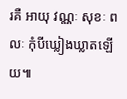រគឺ អាយុ វណ្ណៈ សុខៈ ពលៈ កុំបីឃ្លៀងឃ្លាតឡើយ៕